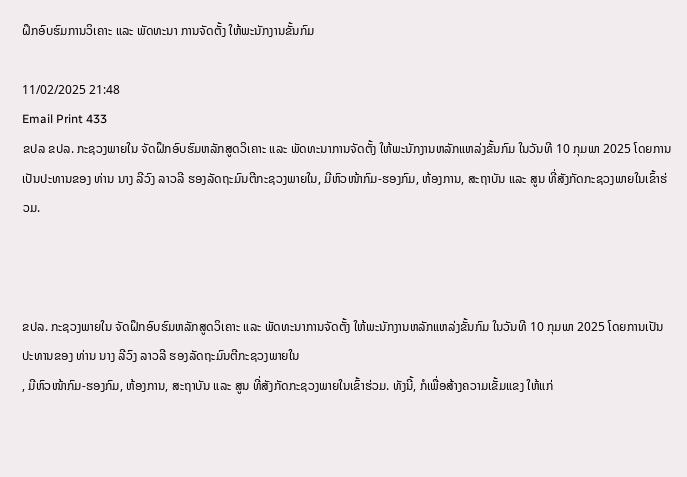ຝຶກອົບຮົມການວິເຄາະ ແລະ ພັດທະນາ ການຈັດຕັ້ງ ໃຫ້ພະນັກງານຂັ້ນກົມ

11/02/2025 21:48
Email Print 433
ຂປລ ຂປລ. ກະຊວງພາຍໃນ ຈັດຝຶກອົບຮົມຫລັກສູດວິເຄາະ ແລະ ພັດທະນາການຈັດຕັ້ງ ໃຫ້ພະນັກງານຫລັກແຫລ່ງຂັ້ນກົມ ໃນວັນທີ 10 ກຸມພາ 2025 ໂດຍການເປັນປະທານຂອງ ທ່ານ ນາງ ລີວົງ ລາວລີ ຮອງລັດຖະມົນຕີກະຊວງພາຍໃນ, ມີຫົວໜ້າກົມ-ຮອງກົມ, ຫ້ອງການ, ສະຖາບັນ ແລະ ສູນ ທີ່ສັງກັດກະຊວງພາຍໃນເຂົ້າຮ່ວມ.



ຂປລ. ກະຊວງພາຍໃນ ຈັດຝຶກອົບຮົມຫລັກສູດວິເຄາະ ແລະ ພັດທະນາການຈັດຕັ້ງ ໃຫ້ພະນັກງານຫລັກແຫລ່ງຂັ້ນກົມ ໃນວັນທີ 10 ກຸມພາ 2025 ໂດຍການເປັນປະທານຂອງ ທ່ານ ນາງ ລີວົງ ລາວລີ ຮອງລັດຖະມົນຕີກະຊວງພາຍໃນ
, ມີຫົວໜ້າກົມ-ຮອງກົມ, ຫ້ອງການ, ສະຖາບັນ ແລະ ສູນ ທີ່ສັງກັດກະຊວງພາຍໃນເຂົ້າຮ່ວມ. ທັງນີ້, ກໍເພື່ອສ້າງຄວາມເຂັ້ມແຂງ ໃຫ້ແກ່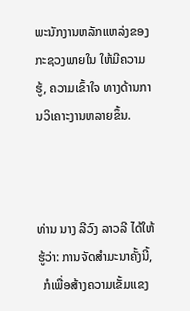ພະນັກງານຫລັກແຫລ່ງຂອງກະຊວງພາຍໃນ ໃຫ້ມີຄວາມຮູ້, ຄວາມເຂົ້າໃຈ ທາງດ້ານການວິເຄາະງານຫລາຍຂຶ້ນ.



ທ່ານ ນາງ ລີວົງ ລາວລີ ໄດ້ໃຫ້ຮູ້ວ່າ: ການຈັດສໍາມະນາຄັ້ງນີ້,
  ກໍເພື່ອສ້າງຄວາມເຂັ້ມແຂງ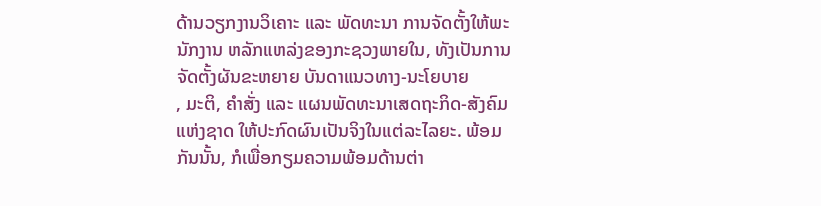ດ້ານວຽກງານວິເຄາະ ແລະ ພັດທະນາ ການຈັດຕັ້ງໃຫ້ພະນັກງານ ຫລັກແຫລ່ງຂອງກະຊວງພາຍໃນ, ທັງເປັນການຈັດຕັ້ງຜັນຂະຫຍາຍ ບັນດາແນວທາງ-ນະໂຍບາຍ
, ມະຕິ, ຄໍາສັ່ງ ແລະ ແຜນພັດທະນາເສດຖະກິດ-ສັງຄົມແຫ່ງຊາດ ໃຫ້ປະກົດຜົນເປັນຈິງໃນແຕ່ລະໄລຍະ. ພ້ອມກັນນັ້ນ, ກໍເພື່ອກຽມຄວາມພ້ອມດ້ານຕ່າ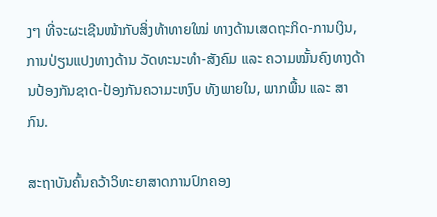ງໆ ທີ່ຈະຜະເຊີນໜ້າກັບສິ່ງທ້າທາຍໃໝ່ ທາງດ້ານເສດຖະກິດ-ການເງິນ, ການປ່ຽນແປງທາງດ້ານ ວັດທະນະທໍາ-ສັງຄົມ ແລະ ຄວາມໝັ້ນຄົງທາງດ້ານປ້ອງກັນຊາດ-ປ້ອງກັນຄວາມະຫງົບ ທັງພາຍໃນ, ພາກພື້ນ ແລະ ສາກົນ.

ສະຖາບັນຄົ້ນຄວ້າວິທະຍາສາດການປົກຄອງ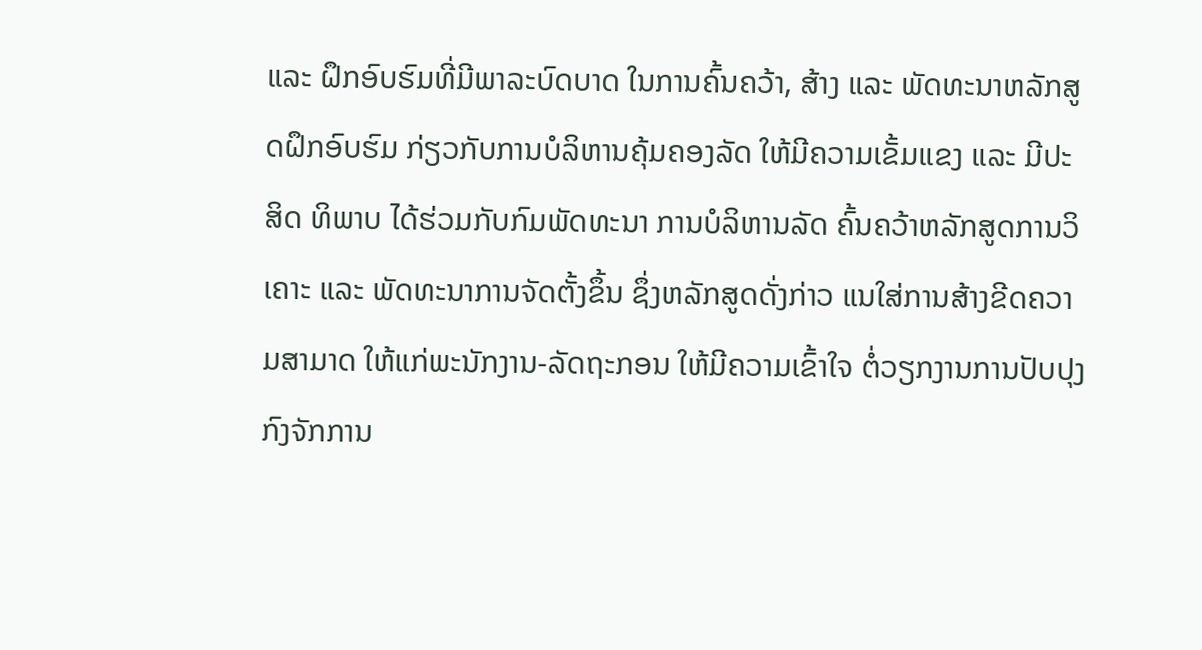ແລະ ຝຶກອົບຮົມທີ່ມີພາລະບົດບາດ ໃນການຄົ້ນຄວ້າ, ສ້າງ ແລະ ພັດທະນາຫລັກສູດຝຶກອົບຮົມ ກ່ຽວກັບການບໍລິຫານຄຸ້ມຄອງລັດ ໃຫ້ມີຄວາມເຂັ້ມແຂງ ແລະ ມີປະສິດ ທິພາບ ໄດ້ຮ່ວມກັບກົມພັດທະນາ ການບໍລິຫານລັດ ຄົ້ນຄວ້າຫລັກສູດການວິເຄາະ ແລະ ພັດທະນາການຈັດຕັ້ງຂຶ້ນ ຊຶ່ງຫລັກສູດດັ່ງກ່າວ ແນໃສ່ການສ້າງຂີດຄວາມສາມາດ ໃຫ້ແກ່ພະນັກງານ-ລັດຖະກອນ ໃຫ້ມີຄວາມເຂົ້າໃຈ ຕໍ່ວຽກງານການປັບປຸງກົງຈັກການ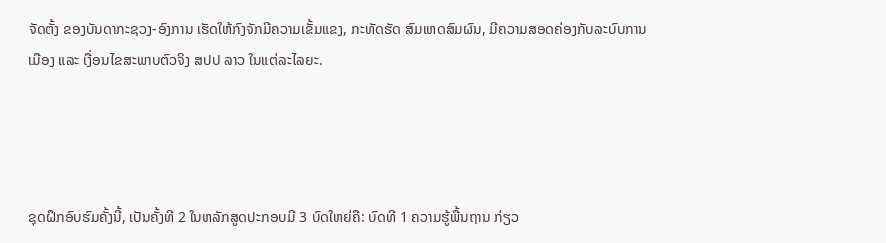ຈັດຕັ້ງ ຂອງບັນດາກະຊວງ-ອົງການ ເຮັດໃຫ້ກົງຈັກມີຄວາມເຂັ້ມແຂງ, ກະທັດຮັດ ສົມເຫດສົມຜົນ, ມີຄວາມສອດຄ່ອງກັບລະບົບການເມືອງ ແລະ ເງື່ອນໄຂສະພາບຕົວຈິງ ສປປ ລາວ ໃນແຕ່ລະໄລຍະ.




ຊຸດຝຶກອົບຮົມຄັ້ງນີ້, ເປັນຄັ້ງທີ 2 ໃນຫລັກສູດປະກອບມີ 3 ບົດໃຫຍ່ຄື: ບົດທີ 1 ຄວາມຮູ້ພື້ນຖານ ກ່ຽວ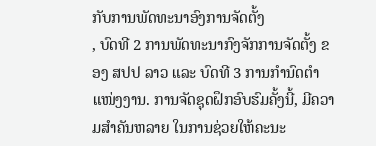ກັບການພັດທະນາອົງການຈັດຕັ້ງ
, ບົດທີ 2 ການພັດທະນາກົງຈັກການຈັດຕັ້ງ ຂອງ ສປປ ລາວ ແລະ ບົດທີ 3 ການກຳນົດຕໍາແໜ່ງງານ. ການຈັດຊຸດຝຶກອົບຮົມຄັ້ງນີ້, ມີຄວາມສຳຄັນຫລາຍ ໃນການຊ່ວຍໃຫ້ຄະນະ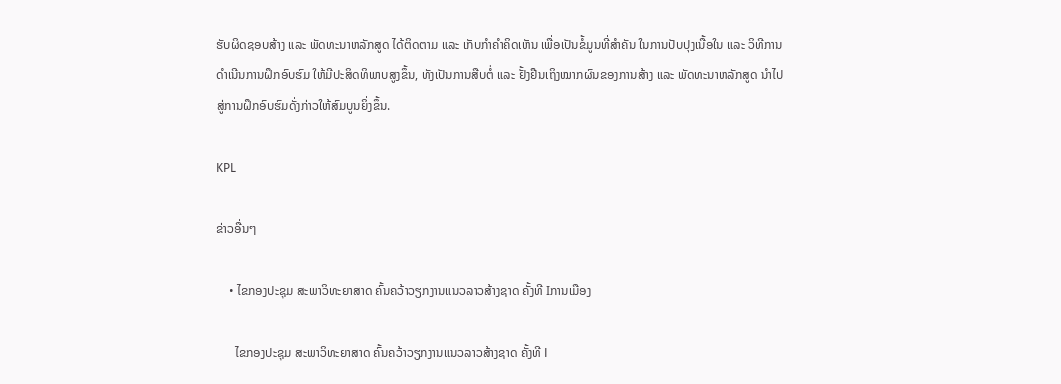ຮັບຜິດຊອບສ້າງ ແລະ ພັດທະນາຫລັກສູດ ໄດ້ຕິດຕາມ ແລະ ເກັບກຳຄຳຄິດເຫັນ ເພື່ອເປັນຂໍ້ມູນທີ່ສໍາຄັນ ໃນການປັບປຸງເນື້ອໃນ ແລະ ວິທີການດຳເນີນການຝຶກອົບຮົມ ໃຫ້ມີປະສິດທິພາບສູງຂຶ້ນ, ທັງເປັນການສືບຕໍ່ ແລະ ຢັ້ງຢືນເຖິງໝາກຜົນຂອງການສ້າງ ແລະ ພັດທະນາຫລັກສູດ ນໍາໄປສູ່ການຝຶກອົບຮົມດັ່ງກ່າວໃຫ້ສົມບູນຍິ່ງຂຶ້ນ.

KPL

ຂ່າວອື່ນໆ

    • ໄຂກອງປະຊຸມ ສະພາວິທະຍາສາດ ຄົ້ນຄວ້າວຽກງານແນວລາວສ້າງຊາດ ຄັ້ງທີ Iການເມືອງ

      ໄຂກອງປະຊຸມ ສະພາວິທະຍາສາດ ຄົ້ນຄວ້າວຽກງານແນວລາວສ້າງຊາດ ຄັ້ງທີ I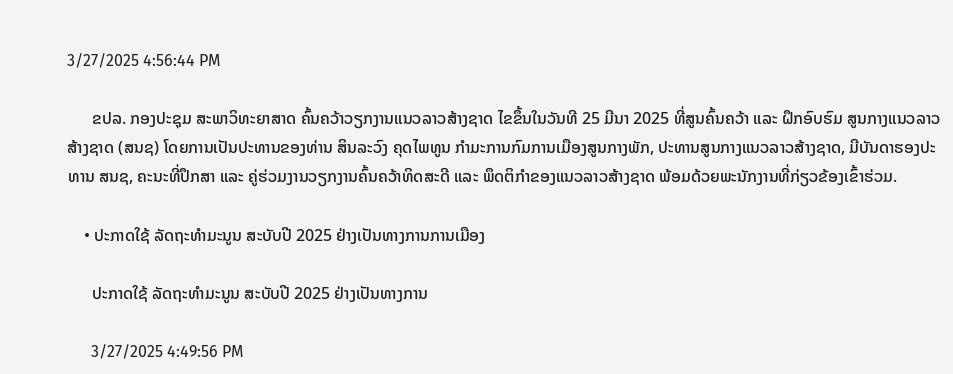3/27/2025 4:56:44 PM

      ຂປລ. ກອງປະຊຸມ ສະພາວິທະຍາສາດ ຄົ້ນຄວ້າວຽກງານແນວລາວສ້າງຊາດ ໄຂຂຶ້ນໃນວັນທີ 25 ມີນາ 2025 ທີ່ສູນຄົ້ນຄວ້າ ແລະ ຝຶກອົບຮົມ ສູນກາງແນວລາວສ້າງຊາດ (ສນຊ) ໂດຍການເປັນປະທານຂອງທ່ານ ສິນລະວົງ ຄຸດໄພທູນ ກຳມະການກົມການເມືອງສູນກາງພັກ, ປະທານສູນກາງແນວລາວສ້າງຊາດ, ມີບັນດາຮອງປະທານ ສນຊ, ຄະນະທີ່ປຶກສາ ແລະ ຄູ່ຮ່ວມງານວຽກງານຄົ້ນຄວ້າທິດສະດີ ແລະ ພຶດຕິກຳຂອງແນວລາວສ້າງຊາດ ພ້ອມດ້ວຍພະນັກງານທີ່ກ່ຽວຂ້ອງເຂົ້າຮ່ວມ.

    • ປະກາດໃຊ້ ລັດຖະທຳມະນູນ ສະບັບປີ 2025 ຢ່າງເປັນທາງການການເມືອງ

      ປະກາດໃຊ້ ລັດຖະທຳມະນູນ ສະບັບປີ 2025 ຢ່າງເປັນທາງການ

      3/27/2025 4:49:56 PM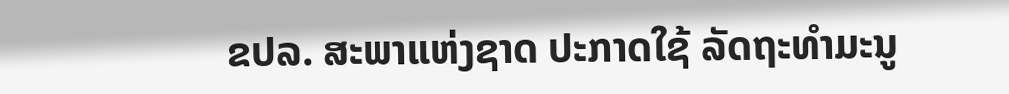ຂປລ. ສະພາແຫ່ງຊາດ ປະກາດໃຊ້ ລັດຖະທຳມະນູ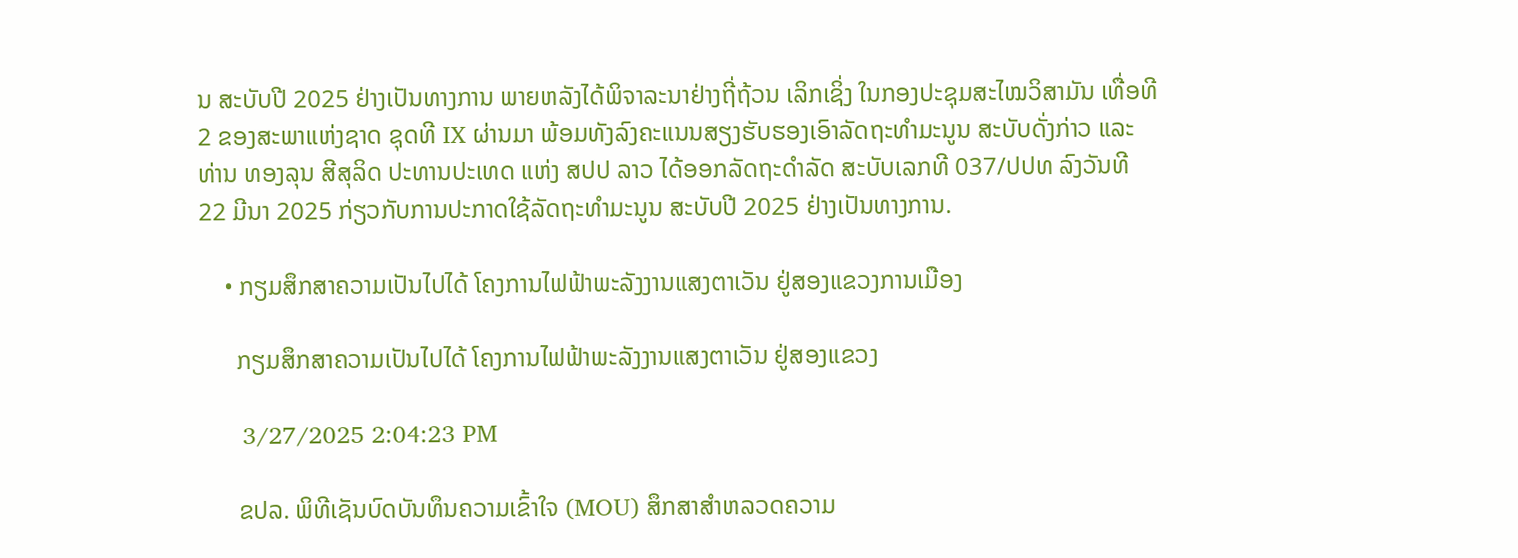ນ ສະບັບປີ 2025 ຢ່າງເປັນທາງການ ພາຍຫລັງໄດ້ພິຈາລະນາຢ່າງຖີ່ຖ້ວນ ເລິກເຊິ່ງ ໃນກອງປະຊຸມສະໄໝວິສາມັນ ເທື່ອທີ 2 ຂອງສະພາແຫ່ງຊາດ ຊຸດທີ IX ຜ່ານມາ ພ້ອມທັງລົງຄະແນນສຽງຮັບຮອງເອົາລັດຖະທຳມະນູນ ສະບັບດັ່ງກ່າວ ແລະ ທ່ານ ທອງລຸນ ສີສຸລິດ ປະທານປະເທດ ແຫ່ງ ສປປ ລາວ ໄດ້ອອກລັດຖະດຳລັດ ສະບັບເລກທີ 037/ປປທ ລົງວັນທີ 22 ມີນາ 2025 ກ່ຽວກັບການປະກາດໃຊ້ລັດຖະທຳມະນູນ ສະບັບປີ 2025 ຢ່າງເປັນທາງການ.

    • ກຽມສຶກສາຄວາມເປັນໄປໄດ້ ໂຄງການໄຟຟ້າພະລັງງານແສງຕາເວັນ ຢູ່ສອງແຂວງການເມືອງ

      ກຽມສຶກສາຄວາມເປັນໄປໄດ້ ໂຄງການໄຟຟ້າພະລັງງານແສງຕາເວັນ ຢູ່ສອງແຂວງ

      3/27/2025 2:04:23 PM

      ຂປລ. ພິທີເຊັນບົດບັນທຶນຄວາມເຂົ້າໃຈ (MOU) ສຶກສາສຳຫລວດຄວາມ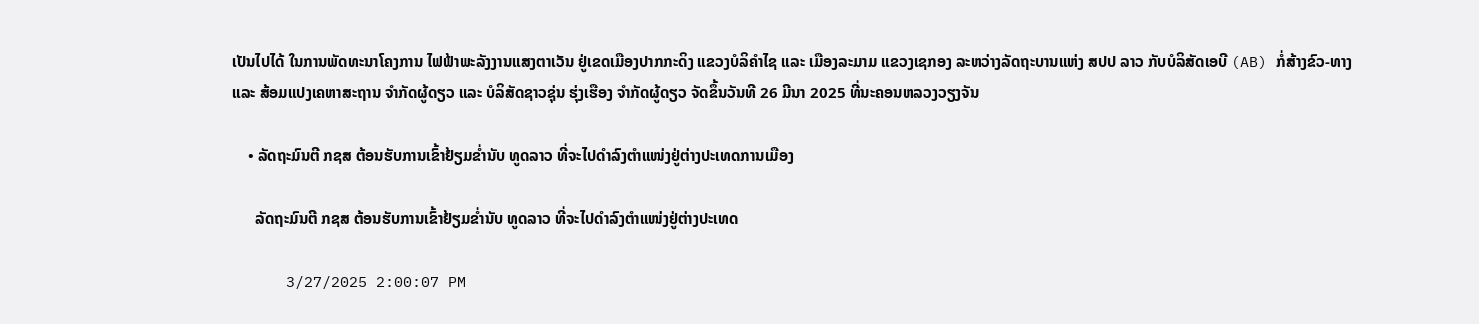ເປັນໄປໄດ້ ໃນການພັດທະນາໂຄງການ ໄຟຟ້າພະລັງງານແສງຕາເວັນ ຢູ່ເຂດເມືອງປາກກະດິງ ແຂວງບໍລິຄຳໄຊ ແລະ ເມືອງລະມາມ ແຂວງເຊກອງ ລະຫວ່າງລັດຖະບານແຫ່ງ ສປປ ລາວ ກັບບໍລິສັດເອບີ (AB) ກໍ່ສ້າງຂົວ-ທາງ ແລະ ສ້ອມແປງເຄຫາສະຖານ ຈຳກັດຜູ້ດຽວ ແລະ ບໍລິສັດຊາວຊຸ່ນ ຮຸ່ງເຮືອງ ຈຳກັດຜູ້ດຽວ ຈັດຂຶ້ນວັນທີ 26 ມີນາ 2025 ທີ່ນະຄອນຫລວງວຽງຈັນ

    • ລັດຖະມົນຕີ ກຊສ ຕ້ອນຮັບການເຂົ້າຢ້ຽມຂໍ່ານັບ ທູດລາວ ທີ່ຈະໄປດໍາລົງຕໍາແໜ່ງຢູ່ຕ່າງປະເທດການເມືອງ

      ລັດຖະມົນຕີ ກຊສ ຕ້ອນຮັບການເຂົ້າຢ້ຽມຂໍ່ານັບ ທູດລາວ ທີ່ຈະໄປດໍາລົງຕໍາແໜ່ງຢູ່ຕ່າງປະເທດ

      3/27/2025 2:00:07 PM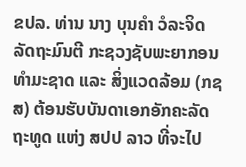ຂປລ. ທ່ານ ນາງ ບຸນຄຳ ວໍລະຈິດ ລັດຖະມົນຕີ ກະຊວງຊັບພະຍາກອນທຳມະຊາດ ແລະ ສິ່ງແວດລ້ອມ (ກຊສ) ຕ້ອນຮັບບັນດາເອກອັກຄະລັດຖະທູດ ແຫ່ງ ສປປ ລາວ ທີ່ຈະໄປ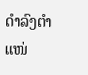ດໍາລົງຕໍາແໜ່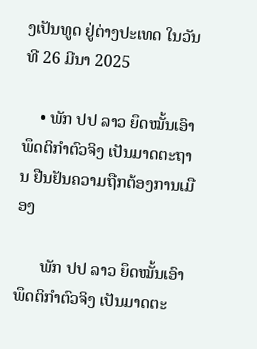ງເປັນທູດ ຢູ່ຕ່າງປະເທດ ໃນວັນທີ 26 ມີນາ 2025

    • ພັກ ປປ ລາວ ຍຶດໝັ້ນເອົາພຶດຕິກຳຕົວຈິງ ເປັນມາດຕະຖານ ຢືນຢັນຄວາມຖືກຕ້ອງການເມືອງ

      ພັກ ປປ ລາວ ຍຶດໝັ້ນເອົາພຶດຕິກຳຕົວຈິງ ເປັນມາດຕະ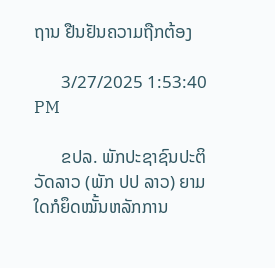ຖານ ຢືນຢັນຄວາມຖືກຕ້ອງ

      3/27/2025 1:53:40 PM

      ຂປລ. ພັກປະຊາຊົນປະຕິວັດລາວ (ພັກ ປປ ລາວ) ຍາມໃດກໍຍຶດໝັ້ນຫລັກການ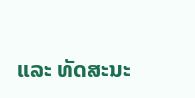ແລະ ທັດສະນະ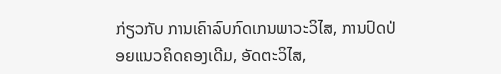ກ່ຽວກັບ ການເຄົາລົບກົດເກນພາວະວິໄສ, ການປົດປ່ອຍແນວຄິດຄອງເດີມ, ອັດຕະວິໄສ,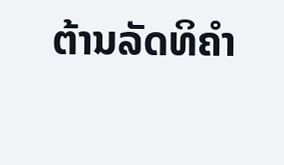ຕ້ານລັດທິຄຳ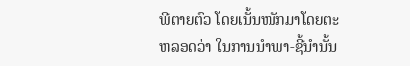ພີຕາຍຕົວ ໂດຍເນັ້ນໜັກມາໂດຍຕະຫລອດວ່າ ໃນການນໍາພາ-ຊີ້ນໍານັ້ນ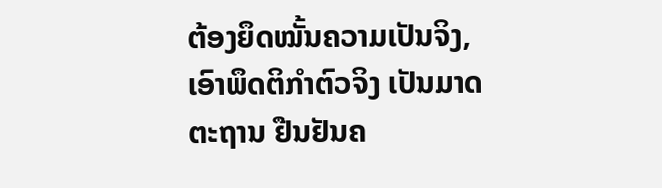ຕ້ອງຍຶດໝັ້ນຄວາມເປັນຈິງ, ເອົາພຶດຕິກຳຕົວຈິງ ເປັນມາດຕະຖານ ຢືນຢັນຄ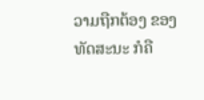ວາມຖືກຕ້ອງ ຂອງທັດສະນະ ກໍຄື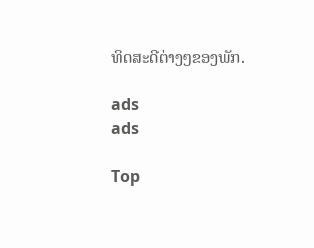ທິດສະດີຕ່າງໆຂອງພັກ.

ads
ads

Top